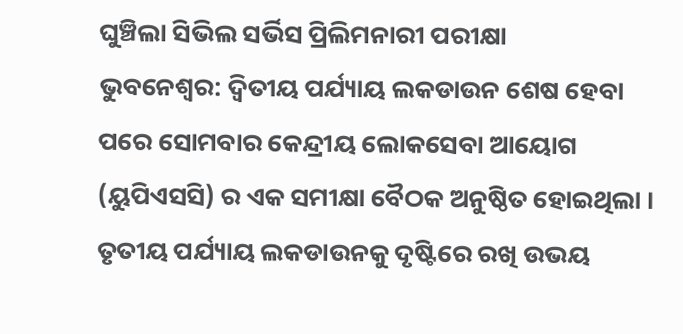ଘୁଞ୍ଚିଲା ସିଭିଲ ସର୍ଭିସ ପ୍ରିଲିମନାରୀ ପରୀକ୍ଷା
ଭୁବନେଶ୍ୱର: ଦ୍ୱିତୀୟ ପର୍ଯ୍ୟାୟ ଲକଡାଉନ ଶେଷ ହେବା ପରେ ସୋମବାର କେନ୍ଦ୍ରୀୟ ଲୋକସେବା ଆୟୋଗ (ୟୁପିଏସସି) ର ଏକ ସମୀକ୍ଷା ବୈଠକ ଅନୁଷ୍ଠିତ ହୋଇଥିଲା । ତୃତୀୟ ପର୍ଯ୍ୟାୟ ଲକଡାଉନକୁ ଦୃଷ୍ଟିରେ ରଖି ଉଭୟ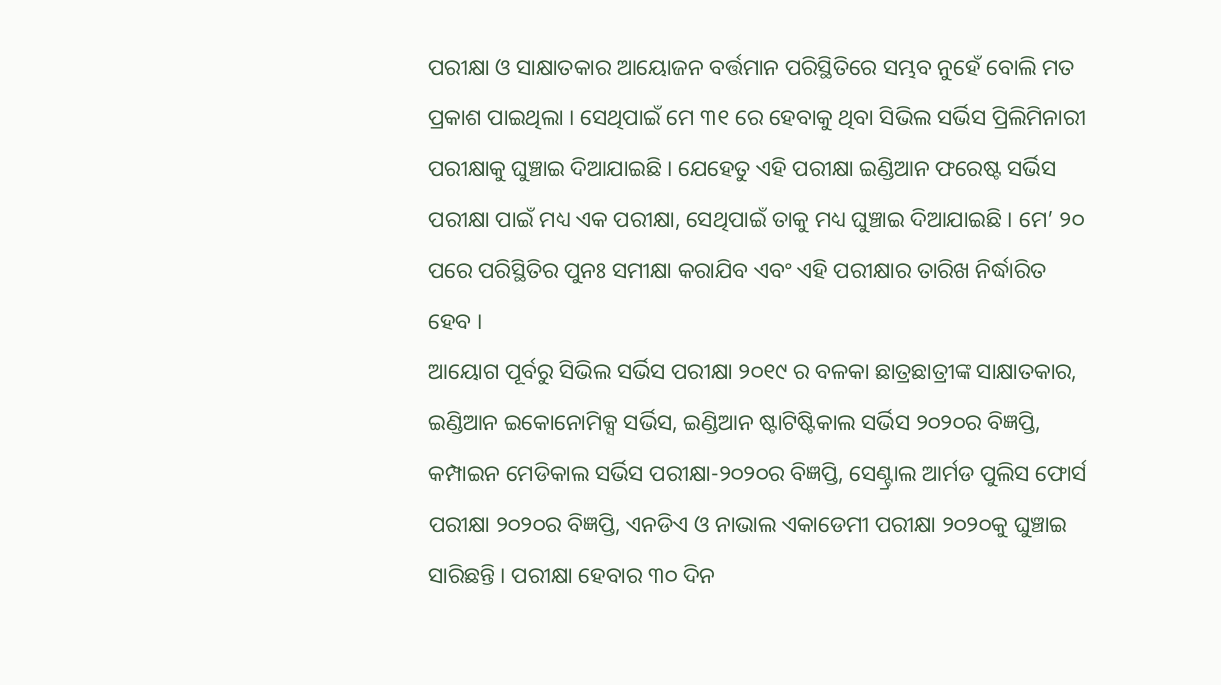ପରୀକ୍ଷା ଓ ସାକ୍ଷାତକାର ଆୟୋଜନ ବର୍ତ୍ତମାନ ପରିସ୍ଥିତିରେ ସମ୍ଭବ ନୁହେଁ ବୋଲି ମତ ପ୍ରକାଶ ପାଇଥିଲା । ସେଥିପାଇଁ ମେ ୩୧ ରେ ହେବାକୁ ଥିବା ସିଭିଲ ସର୍ଭିସ ପ୍ରିଲିମିନାରୀ ପରୀକ୍ଷାକୁ ଘୁଞ୍ଚାଇ ଦିଆଯାଇଛି । ଯେହେତୁ ଏହି ପରୀକ୍ଷା ଇଣ୍ଡିଆନ ଫରେଷ୍ଟ ସର୍ଭିସ ପରୀକ୍ଷା ପାଇଁ ମଧ୍ୟ ଏକ ପରୀକ୍ଷା, ସେଥିପାଇଁ ତାକୁ ମଧ୍ୟ ଘୁଞ୍ଚାଇ ଦିଆଯାଇଛି । ମେ’ ୨୦ ପରେ ପରିସ୍ଥିତିର ପୁନଃ ସମୀକ୍ଷା କରାଯିବ ଏବଂ ଏହି ପରୀକ୍ଷାର ତାରିଖ ନିର୍ଦ୍ଧାରିତ ହେବ ।
ଆୟୋଗ ପୂର୍ବରୁ ସିଭିଲ ସର୍ଭିସ ପରୀକ୍ଷା ୨୦୧୯ ର ବଳକା ଛାତ୍ରଛାତ୍ରୀଙ୍କ ସାକ୍ଷାତକାର, ଇଣ୍ଡିଆନ ଇକୋନୋମିକ୍ସ ସର୍ଭିସ, ଇଣ୍ଡିଆନ ଷ୍ଟାଟିଷ୍ଟିକାଲ ସର୍ଭିସ ୨୦୨୦ର ବିଜ୍ଞପ୍ତି, କମ୍ପାଇନ ମେଡିକାଲ ସର୍ଭିସ ପରୀକ୍ଷା-୨୦୨୦ର ବିଜ୍ଞପ୍ତି, ସେଣ୍ଟ୍ରାଲ ଆର୍ମଡ ପୁଲିସ ଫୋର୍ସ ପରୀକ୍ଷା ୨୦୨୦ର ବିଜ୍ଞପ୍ତି, ଏନଡିଏ ଓ ନାଭାଲ ଏକାଡେମୀ ପରୀକ୍ଷା ୨୦୨୦କୁ ଘୁଞ୍ଚାଇ ସାରିଛନ୍ତି । ପରୀକ୍ଷା ହେବାର ୩୦ ଦିନ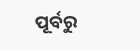ପୂର୍ବରୁ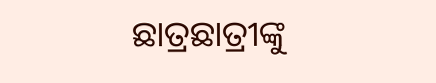ଛାତ୍ରଛାତ୍ରୀଙ୍କୁ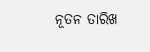ନୂତନ ତାରିଖ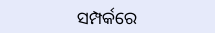ସମ୍ପର୍କରେ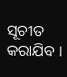ସୂଚୀତ କରାଯିବ ।